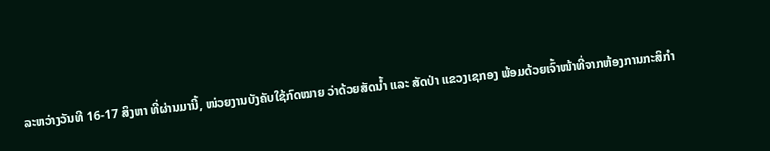ລະຫວ່າງວັນທີ 16-17 ສິງຫາ ທີ່ຜ່ານມານີ້, ໜ່ວຍງານບັງຄັບໃຊ້ກົດໝາຍ ວ່າດ້ວຍສັດນໍ້າ ແລະ ສັດປ່າ ແຂວງເຊກອງ ພ້ອມດ້ວຍເຈົ້າໜ້າທີ່ຈາກຫ້ອງການກະສິກໍາ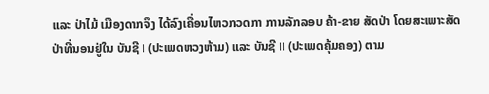ແລະ ປ່າໄມ້ ເມືອງດາກຈຶງ ໄດ້ລົງເຄື່ອນໄຫວກວດກາ ການລັກລອບ ຄ້າ-ຂາຍ ສັດປ່າ ໂດຍສະເພາະສັດປ່າທີ່ນອນຢູ່ໃນ ບັນຊີ I (ປະເພດຫວງຫ້າມ) ແລະ ບັນຊີ II (ປະເພດຄຸ້ມຄອງ) ຕາມ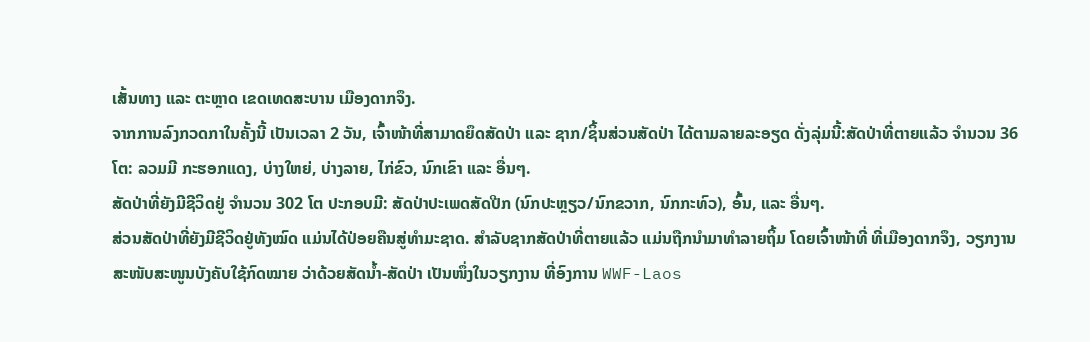ເສັ້ນທາງ ແລະ ຕະຫຼາດ ເຂດເທດສະບານ ເມືອງດາກຈຶງ.
ຈາກການລົງກວດກາໃນຄັ້ງນີ້ ເປັນເວລາ 2 ວັນ, ເຈົ້າໜ້າທີ່ສາມາດຍຶດສັດປ່າ ແລະ ຊາກ/ຊິ້ນສ່ວນສັດປ່າ ໄດ້ຕາມລາຍລະອຽດ ດັ່ງລຸ່ມນີ້:ສັດປ່າທີ່ຕາຍແລ້ວ ຈໍານວນ 36 ໂຕ: ລວມມີ ກະຮອກແດງ, ບ່າງໃຫຍ່, ບ່າງລາຍ, ໄກ່ຂົວ, ນົກເຂົາ ແລະ ອື່ນໆ.
ສັດປ່າທີ່ຍັງມີຊີວິດຢູ່ ຈໍານວນ 302 ໂຕ ປະກອບມີ: ສັດປ່າປະເພດສັດປີກ (ນົກປະຫຼຽວ/ນົກຂວາກ, ນົກກະທົວ), ອົ້ນ, ແລະ ອື່ນໆ.
ສ່ວນສັດປ່າທີ່ຍັງມີຊີວິດຢູ່ທັງໝົດ ແມ່ນໄດ້ປ່ອຍຄືນສູ່ທໍາມະຊາດ. ສໍາລັບຊາກສັດປ່າທີ່ຕາຍແລ້ວ ແມ່ນຖືກນໍາມາທໍາລາຍຖິ້ມ ໂດຍເຈົ້າໜ້າທີ່ ທີ່ເມືອງດາກຈຶງ, ວຽກງານສະໜັບສະໜູນບັງຄັບໃຊ້ກົດໝາຍ ວ່າດ້ວຍສັດນໍ້າ-ສັດປ່າ ເປັນໜຶ່ງໃນວຽກງານ ທີ່ອົງການ WWF-Laos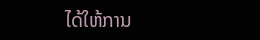ໄດ້ໃຫ້ການ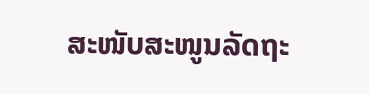ສະໜັບສະໜູນລັດຖະ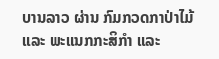ບານລາວ ຜ່ານ ກົມກວດກາປ່າໄມ້ ແລະ ພະແນກກະສິກໍາ ແລະ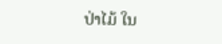ປ່າໄມ້ ໃນ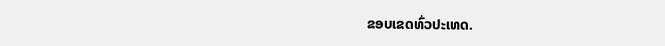ຂອບເຂດທົ່ວປະເທດ.